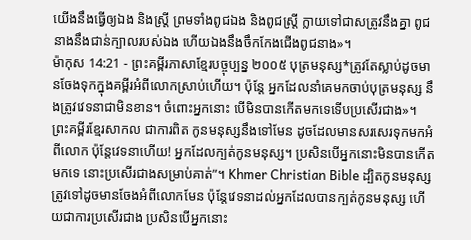យើងនឹងធ្វើឲ្យឯង និងស្ត្រី ព្រមទាំងពូជឯង និងពូជស្ត្រី ក្លាយទៅជាសត្រូវនឹងគ្នា ពូជនាងនឹងជាន់ក្បាលរបស់ឯង ហើយឯងនឹងចឹកកែងជើងពូជនាង»។
ម៉ាកុស 14:21 - ព្រះគម្ពីរភាសាខ្មែរបច្ចុប្បន្ន ២០០៥ បុត្រមនុស្ស*ត្រូវតែស្លាប់ដូចមានចែងទុកក្នុងគម្ពីរអំពីលោកស្រាប់ហើយ។ ប៉ុន្តែ អ្នកដែលនាំគេមកចាប់បុត្រមនុស្ស នឹងត្រូវវេទនាជាមិនខាន។ ចំពោះអ្នកនោះ បើមិនបានកើតមកទេទើបប្រសើរជាង»។ ព្រះគម្ពីរខ្មែរសាកល ជាការពិត កូនមនុស្សនឹងទៅមែន ដូចដែលមានសរសេរទុកមកអំពីលោក ប៉ុន្តែវេទនាហើយ! អ្នកដែលក្បត់កូនមនុស្ស។ ប្រសិនបើអ្នកនោះមិនបានកើតមកទេ នោះប្រសើរជាងសម្រាប់គាត់”។ Khmer Christian Bible ដ្បិតកូនមនុស្សត្រូវទៅដូចមានចែងអំពីលោកមែន ប៉ុន្ដែវេទនាដល់អ្នកដែលបានក្បត់កូនមនុស្ស ហើយជាការប្រសើរជាង ប្រសិនបើអ្នកនោះ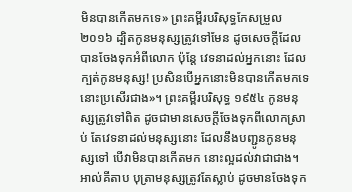មិនបានកើតមកទេ» ព្រះគម្ពីរបរិសុទ្ធកែសម្រួល ២០១៦ ដ្បិតកូនមនុស្សត្រូវទៅមែន ដូចសេចក្តីដែលបានចែងទុកអំពីលោក ប៉ុន្តែ វេទនាដល់អ្នកនោះ ដែលក្បត់កូនមនុស្ស! ប្រសិនបើអ្នកនោះមិនបានកើតមកទេ នោះប្រសើរជាង»។ ព្រះគម្ពីរបរិសុទ្ធ ១៩៥៤ កូនមនុស្សត្រូវទៅពិត ដូចជាមានសេចក្ដីចែងទុកពីលោកស្រាប់ តែវេទនាដល់មនុស្សនោះ ដែលនឹងបញ្ជូនកូនមនុស្សទៅ បើវាមិនបានកើតមក នោះល្អដល់វាជាជាង។ អាល់គីតាប បុត្រាមនុស្សត្រូវតែស្លាប់ ដូចមានចែងទុក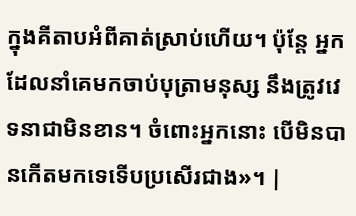ក្នុងគីតាបអំពីគាត់ស្រាប់ហើយ។ ប៉ុន្ដែ អ្នកដែលនាំគេមកចាប់បុត្រាមនុស្ស នឹងត្រូវវេទនាជាមិនខាន។ ចំពោះអ្នកនោះ បើមិនបានកើតមកទេទើបប្រសើរជាង»។ |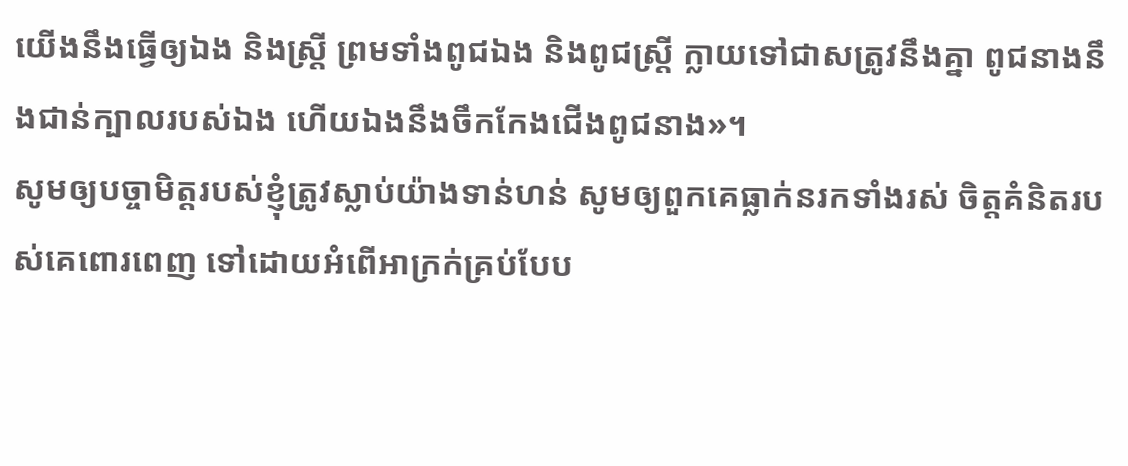យើងនឹងធ្វើឲ្យឯង និងស្ត្រី ព្រមទាំងពូជឯង និងពូជស្ត្រី ក្លាយទៅជាសត្រូវនឹងគ្នា ពូជនាងនឹងជាន់ក្បាលរបស់ឯង ហើយឯងនឹងចឹកកែងជើងពូជនាង»។
សូមឲ្យបច្ចាមិត្តរបស់ខ្ញុំត្រូវស្លាប់យ៉ាងទាន់ហន់ សូមឲ្យពួកគេធ្លាក់នរកទាំងរស់ ចិត្តគំនិតរបស់គេពោរពេញ ទៅដោយអំពើអាក្រក់គ្រប់បែប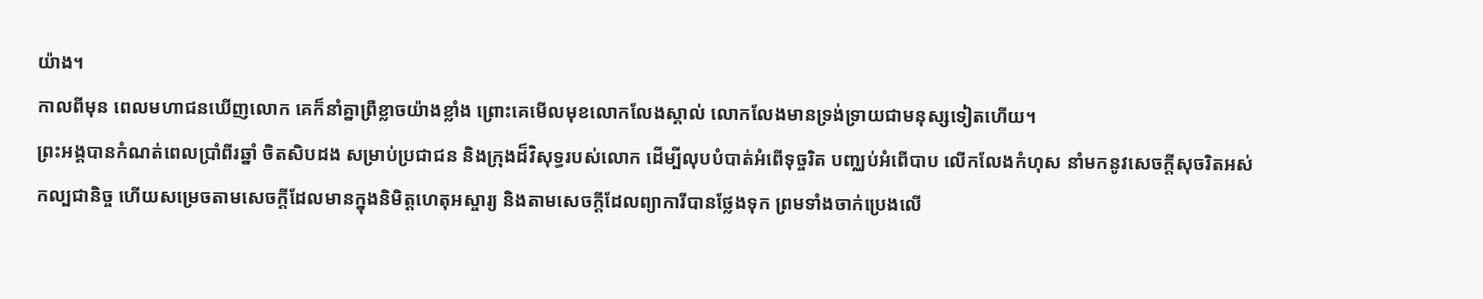យ៉ាង។
កាលពីមុន ពេលមហាជនឃើញលោក គេក៏នាំគ្នាព្រឺខ្លាចយ៉ាងខ្លាំង ព្រោះគេមើលមុខលោកលែងស្គាល់ លោកលែងមានទ្រង់ទ្រាយជាមនុស្សទៀតហើយ។
ព្រះអង្គបានកំណត់ពេលប្រាំពីរឆ្នាំ ចិតសិបដង សម្រាប់ប្រជាជន និងក្រុងដ៏វិសុទ្ធរបស់លោក ដើម្បីលុបបំបាត់អំពើទុច្ចរិត បញ្ឈប់អំពើបាប លើកលែងកំហុស នាំមកនូវសេចក្ដីសុចរិតអស់កល្បជានិច្ច ហើយសម្រេចតាមសេចក្ដីដែលមានក្នុងនិមិត្តហេតុអស្ចារ្យ និងតាមសេចក្ដីដែលព្យាការីបានថ្លែងទុក ព្រមទាំងចាក់ប្រេងលើ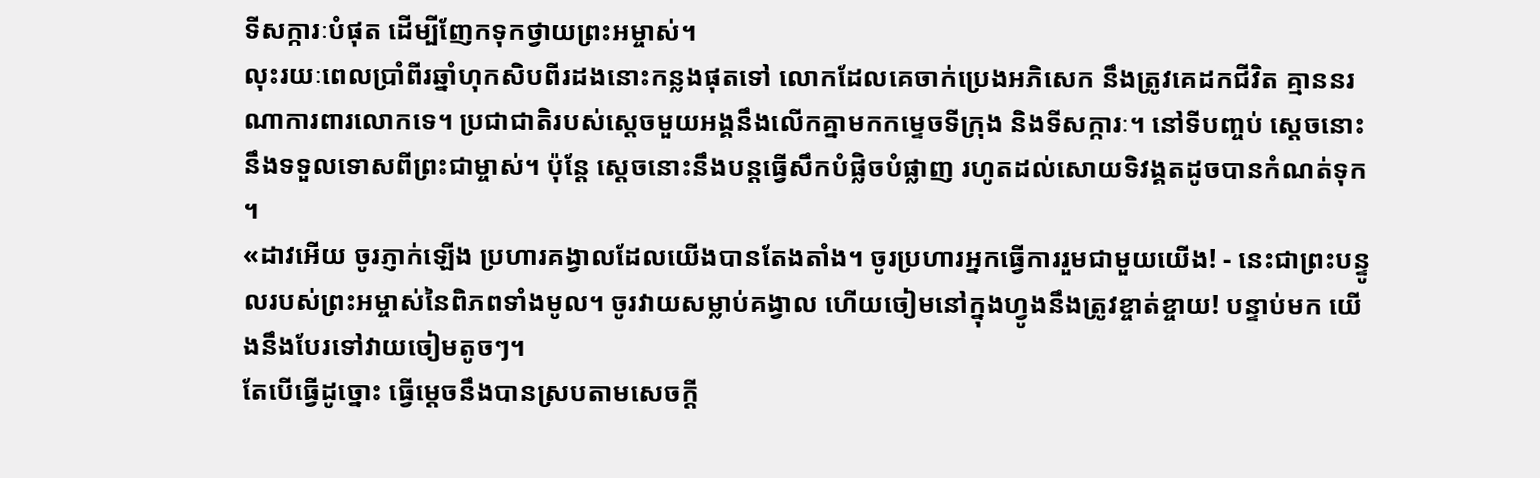ទីសក្ការៈបំផុត ដើម្បីញែកទុកថ្វាយព្រះអម្ចាស់។
លុះរយៈពេលប្រាំពីរឆ្នាំហុកសិបពីរដងនោះកន្លងផុតទៅ លោកដែលគេចាក់ប្រេងអភិសេក នឹងត្រូវគេដកជីវិត គ្មាននរណាការពារលោកទេ។ ប្រជាជាតិរបស់ស្ដេចមួយអង្គនឹងលើកគ្នាមកកម្ទេចទីក្រុង និងទីសក្ការៈ។ នៅទីបញ្ចប់ ស្ដេចនោះនឹងទទួលទោសពីព្រះជាម្ចាស់។ ប៉ុន្តែ ស្ដេចនោះនឹងបន្តធ្វើសឹកបំផ្លិចបំផ្លាញ រហូតដល់សោយទិវង្គតដូចបានកំណត់ទុក ។
«ដាវអើយ ចូរភ្ញាក់ឡើង ប្រហារគង្វាលដែលយើងបានតែងតាំង។ ចូរប្រហារអ្នកធ្វើការរួមជាមួយយើង! - នេះជាព្រះបន្ទូលរបស់ព្រះអម្ចាស់នៃពិភពទាំងមូល។ ចូរវាយសម្លាប់គង្វាល ហើយចៀមនៅក្នុងហ្វូងនឹងត្រូវខ្ចាត់ខ្ចាយ! បន្ទាប់មក យើងនឹងបែរទៅវាយចៀមតូចៗ។
តែបើធ្វើដូច្នោះ ធ្វើម្ដេចនឹងបានស្របតាមសេចក្ដី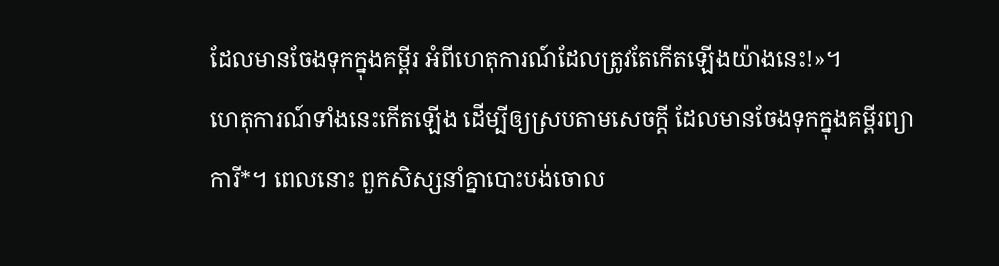ដែលមានចែងទុកក្នុងគម្ពីរ អំពីហេតុការណ៍ដែលត្រូវតែកើតឡើងយ៉ាងនេះ!»។
ហេតុការណ៍ទាំងនេះកើតឡើង ដើម្បីឲ្យស្របតាមសេចក្ដី ដែលមានចែងទុកក្នុងគម្ពីរព្យាការី*។ ពេលនោះ ពួកសិស្សនាំគ្នាបោះបង់ចោល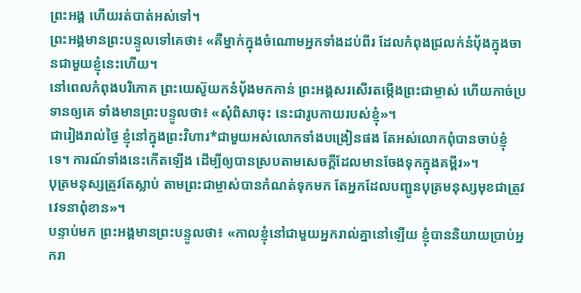ព្រះអង្គ ហើយរត់បាត់អស់ទៅ។
ព្រះអង្គមានព្រះបន្ទូលទៅគេថា៖ «គឺម្នាក់ក្នុងចំណោមអ្នកទាំងដប់ពីរ ដែលកំពុងជ្រលក់នំប៉័ងក្នុងចានជាមួយខ្ញុំនេះហើយ។
នៅពេលកំពុងបរិភោគ ព្រះយេស៊ូយកនំប៉័ងមកកាន់ ព្រះអង្គសរសើរតម្កើងព្រះជាម្ចាស់ ហើយកាច់ប្រទានឲ្យគេ ទាំងមានព្រះបន្ទូលថា៖ «សុំពិសាចុះ នេះជារូបកាយរបស់ខ្ញុំ»។
ជារៀងរាល់ថ្ងៃ ខ្ញុំនៅក្នុងព្រះវិហារ*ជាមួយអស់លោកទាំងបង្រៀនផង តែអស់លោកពុំបានចាប់ខ្ញុំទេ។ ការណ៍ទាំងនេះកើតឡើង ដើម្បីឲ្យបានស្របតាមសេចក្ដីដែលមានចែងទុកក្នុងគម្ពីរ»។
បុត្រមនុស្សត្រូវតែស្លាប់ តាមព្រះជាម្ចាស់បានកំណត់ទុកមក តែអ្នកដែលបញ្ជូនបុត្រមនុស្សមុខជាត្រូវវេទនាពុំខាន»។
បន្ទាប់មក ព្រះអង្គមានព្រះបន្ទូលថា៖ «កាលខ្ញុំនៅជាមួយអ្នករាល់គ្នានៅឡើយ ខ្ញុំបាននិយាយប្រាប់អ្នករា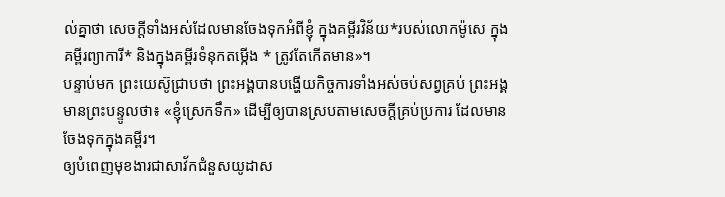ល់គ្នាថា សេចក្ដីទាំងអស់ដែលមានចែងទុកអំពីខ្ញុំ ក្នុងគម្ពីរវិន័យ*របស់លោកម៉ូសេ ក្នុងគម្ពីរព្យាការី* និងក្នុងគម្ពីរទំនុកតម្កើង * ត្រូវតែកើតមាន»។
បន្ទាប់មក ព្រះយេស៊ូជ្រាបថា ព្រះអង្គបានបង្ហើយកិច្ចការទាំងអស់ចប់សព្វគ្រប់ ព្រះអង្គមានព្រះបន្ទូលថា៖ «ខ្ញុំស្រេកទឹក» ដើម្បីឲ្យបានស្របតាមសេចក្ដីគ្រប់ប្រការ ដែលមានចែងទុកក្នុងគម្ពីរ។
ឲ្យបំពេញមុខងារជាសាវ័កជំនួសយូដាស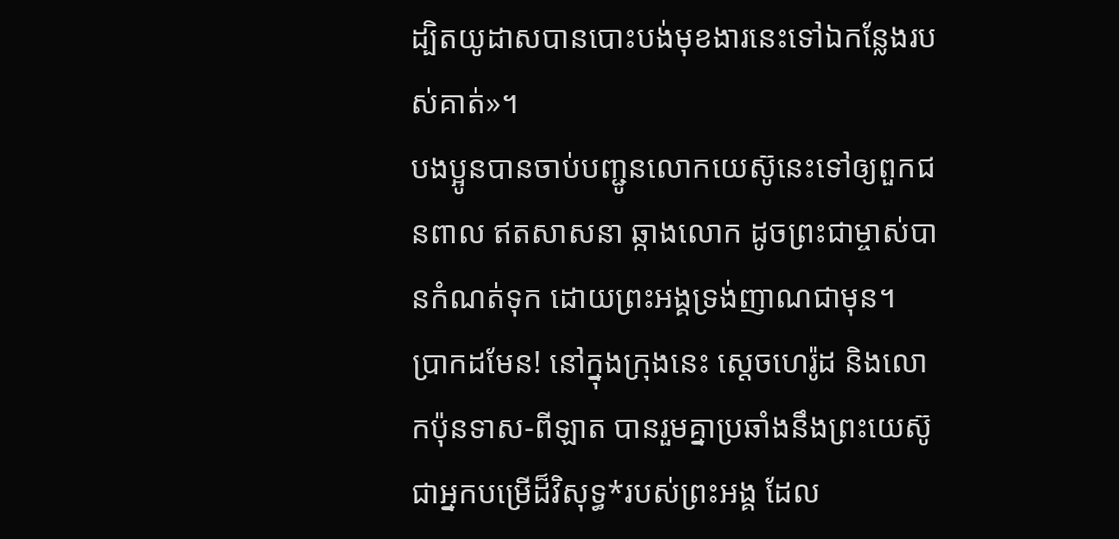ដ្បិតយូដាសបានបោះបង់មុខងារនេះទៅឯកន្លែងរបស់គាត់»។
បងប្អូនបានចាប់បញ្ជូនលោកយេស៊ូនេះទៅឲ្យពួកជនពាល ឥតសាសនា ឆ្កាងលោក ដូចព្រះជាម្ចាស់បានកំណត់ទុក ដោយព្រះអង្គទ្រង់ញាណជាមុន។
ប្រាកដមែន! នៅក្នុងក្រុងនេះ ស្ដេចហេរ៉ូដ និងលោកប៉ុនទាស-ពីឡាត បានរួមគ្នាប្រឆាំងនឹងព្រះយេស៊ូជាអ្នកបម្រើដ៏វិសុទ្ធ*របស់ព្រះអង្គ ដែល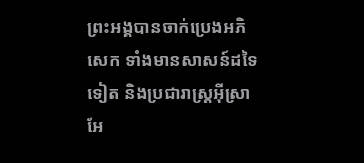ព្រះអង្គបានចាក់ប្រេងអភិសេក ទាំងមានសាសន៍ដទៃទៀត និងប្រជារាស្ត្រអ៊ីស្រាអែ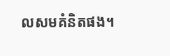លសមគំនិតផង។